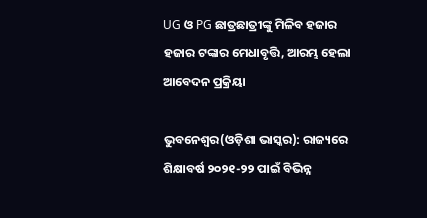UG ଓ PG ଛାତ୍ରଛାତ୍ରୀଙ୍କୁ ମିଳିବ ହଜାର ହଜାର ଟଙ୍କାର ମେଧାବୃତ୍ତି, ଆରମ୍ଭ ହେଲା ଆବେଦନ ପ୍ରକ୍ରିୟା

ଭୁବନେଶ୍ୱର(ଓଡ଼ିଶା ଭାସ୍କର): ରାଜ୍ୟରେ ଶିକ୍ଷାବର୍ଷ ୨୦୨୧-୨୨ ପାଇଁ ବିଭିନ୍ନ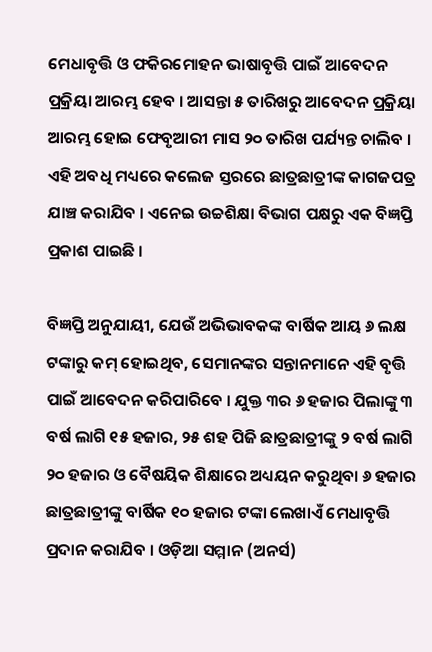ମେଧାବୃତ୍ତି ଓ ଫକିରମୋହନ ଭାଷାବୃତ୍ତି ପାଇଁ ଆବେଦନ ପ୍ରକ୍ରିୟା ଆରମ୍ଭ ହେବ । ଆସନ୍ତା ୫ ତାରିଖରୁ ଆବେଦନ ପ୍ରକ୍ରିୟା ଆରମ୍ଭ ହୋଇ ଫେବୃଆରୀ ମାସ ୨୦ ତାରିଖ ପର୍ଯ୍ୟନ୍ତ ଚାଲିବ । ଏହି ଅବଧି ମଧ୍ୟରେ କଲେଜ ସ୍ତରରେ ଛାତ୍ରଛାତ୍ରୀଙ୍କ କାଗଜପତ୍ର ଯାଞ୍ଚ କରାଯିବ । ଏନେଇ ଉଚ୍ଚଶିକ୍ଷା ବିଭାଗ ପକ୍ଷରୁ ଏକ ବିଜ୍ଞପ୍ତି ପ୍ରକାଶ ପାଇଛି ।

ବିଜ୍ଞପ୍ତି ଅନୁଯାୟୀ, ଯେଉଁ ଅଭିଭାବକଙ୍କ ବାର୍ଷିକ ଆୟ ୬ ଲକ୍ଷ ଟଙ୍କାରୁ କମ୍ ହୋଇଥିବ, ସେମାନଙ୍କର ସନ୍ତାନମାନେ ଏହି ବୃତ୍ତି ପାଇଁ ଆବେଦନ କରିପାରିବେ । ଯୁକ୍ତ ୩ର ୬ ହଜାର ପିଲାଙ୍କୁ ୩ ବର୍ଷ ଲାଗି ୧୫ ହଜାର, ୨୫ ଶହ ପିଜି ଛାତ୍ରଛାତ୍ରୀଙ୍କୁ ୨ ବର୍ଷ ଲାଗି ୨୦ ହଜାର ଓ ବୈଷୟିକ ଶିକ୍ଷାରେ ଅଧ୍ୟୟନ କରୁଥିବା ୬ ହଜାର ଛାତ୍ରଛାତ୍ରୀଙ୍କୁ ବାର୍ଷିକ ୧୦ ହଜାର ଟଙ୍କା ଲେଖାଏଁ ମେଧାବୃତ୍ତି ପ୍ରଦାନ କରାଯିବ । ଓଡ଼ିଆ ସମ୍ମାନ (ଅନର୍ସ)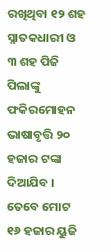ରଖିଥିବା ୧୨ ଶହ ସ୍ନାତକଧାରୀ ଓ ୩ ଶହ ପିଜି ପିଲାଙ୍କୁ ଫକିରମୋହନ ଭାଷାବୃତ୍ତି ୨୦ ହଜାର ଟଙ୍କା ଦିଆଯିବ । ତେବେ ମୋଟ ୧୬ ହଜାର ୟୁଜି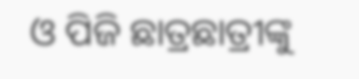ଓ ପିଜି ଛାତ୍ରଛାତ୍ରୀଙ୍କୁ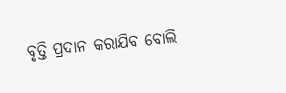ବୃତ୍ତି ପ୍ରଦାନ କରାଯିବ ବୋଲି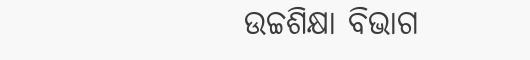ଉଚ୍ଚଶିକ୍ଷା ବିଭାଗ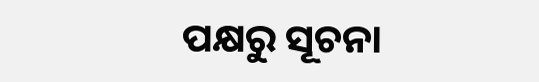ପକ୍ଷରୁ ସୂଚନା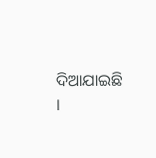ଦିଆଯାଇଛି ।